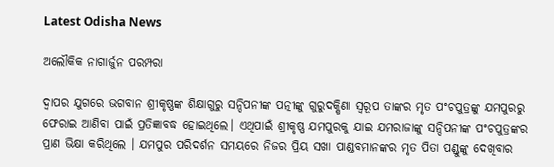Latest Odisha News

ଅଲୌକିକ ନାଗାର୍ଜୁନ ପରମ୍ପରା

ଦ୍ୱାପର ଯୁଗରେ ଭଗବାନ ଶ୍ରୀକୃଷ୍ଣଙ୍କ ଶିକ୍ଷାଗୁରୁ ସନ୍ଦିପନୀଙ୍କ ପତ୍ନୀଙ୍କୁ ଗୁରୁଦକ୍ଷିଣା ସ୍ୱରୂପ ତାଙ୍କର ମୃତ ପଂଚପୁତ୍ରଙ୍କୁ ଯମପୁରରୁ ଫେରାଇ ଆଣିବା ପାଇଁ ପ୍ରତିଜ୍ଞାବଦ୍ଧ ହୋଇଥିଲେ। ଏଥିପାଇଁ ଶ୍ରୀକୃଷ୍ଣ ଯମପୁରକୁ ଯାଇ ଯମରାଜାଙ୍କୁ ସନ୍ଦିପନୀଙ୍କ ପଂଚପୁତ୍ରଙ୍କର ପ୍ରାଣ ଭିକ୍ଷା କରିଥିଲେ । ଯମପୁର ପରିଦର୍ଶନ ସମୟରେ ନିଜର ପ୍ରିୟ ସଖା ପାଣ୍ଡବମାନଙ୍କର ମୃତ ପିତା ପଣ୍ଡୁଙ୍କୁ ଦେଖିବାର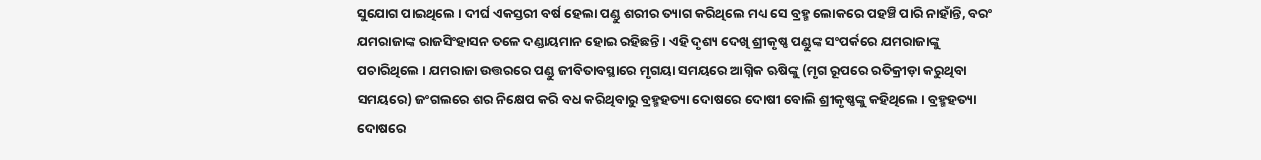ସୁଯୋଗ ପାଇଥିଲେ । ଦୀର୍ଘ ଏକସ୍ତରୀ ବର୍ଷ ହେଲା ପଣ୍ଡୁ ଶରୀର ତ୍ୟାଗ କରିଥିଲେ ମଧ୍ୟ ସେ ବ୍ରହ୍ମ ଲୋକରେ ପହଞ୍ଚି ପାରି ନାହାଁନ୍ତି, ବରଂ ଯମରାଜାଙ୍କ ରାଜସିଂହାସନ ତଳେ ଦଣ୍ଡାୟମାନ ହୋଇ ରହିଛନ୍ତି । ଏହି ଦୃଶ୍ୟ ଦେଖି ଶ୍ରୀକୃଷ୍ଣ ପଣ୍ଡୁଙ୍କ ସଂପର୍କରେ ଯମରାଜାଙ୍କୁ ପଚାରିଥିଲେ । ଯମରାଜା ଉତ୍ତରରେ ପଣ୍ଡୁ ଜୀବିତାବସ୍ଥାରେ ମୃଗୟା ସମୟରେ ଆଗ୍ନିକ ଋଷିଙ୍କୁ (ମୃଗ ରୂପରେ ରତିକ୍ରୀଡ଼ା କରୁଥିବା ସମୟରେ) ଜଂଗଲରେ ଶର ନିକ୍ଷେପ କରି ବଧ କରିଥିବାରୁ ବ୍ରହ୍ମହତ୍ୟା ଦୋଷରେ ଦୋଷୀ ବୋଲି ଶ୍ରୀକୃଷ୍ଣଙ୍କୁ କହିଥିଲେ । ବ୍ରହ୍ମହତ୍ୟା ଦୋଷରେ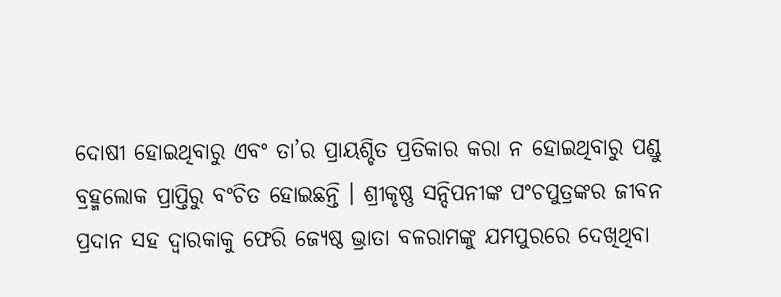ଦୋଷୀ ହୋଇଥିବାରୁ ଏବଂ ତା’ର ପ୍ରାୟଶ୍ଚିତ ପ୍ରତିକାର କରା ନ ହୋଇଥିବାରୁ ପଣ୍ଡୁ ବ୍ରହ୍ମଲୋକ ପ୍ରାପ୍ତିରୁ ବଂଚିତ ହୋଇଛନ୍ତି । ଶ୍ରୀକୃଷ୍ଣ ସନ୍ଦିପନୀଙ୍କ ପଂଚପୁତ୍ରଙ୍କର ଜୀବନ ପ୍ରଦାନ ସହ ଦ୍ୱାରକାକୁ ଫେରି ଜ୍ୟେଷ୍ଠ ଭ୍ରାତା ବଳରାମଙ୍କୁ ଯମପୁରରେ ଦେଖିଥିବା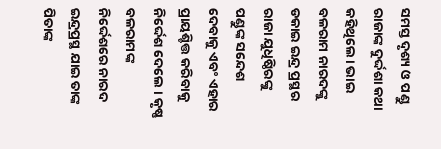ସମସ୍ତ ଦୃଶ୍ୟ ଓ ପଣ୍ଡୁ ରାଜାଙ୍କ ଦୁର୍ଦ୍ଦଶା କଥା କହିଥିଲେ। ଭାଇ ବଳରାମ ନାରଦଙ୍କୁ ଡକାଇ ଇନ୍ଦ୍ର ପ୍ରସ୍ଥର ରାଜା ଯୁଧିଷ୍ଠିରଙ୍କୁ ପଣ୍ଡୁଙ୍କ ସନ୍ଦେଶ ଦେବାକୁ ଏବଂ ଏହାର ପ୍ରାୟଶ୍ଚିତ୍ତ କରିବାକୁ ନିର୍ଦ୍ଦେଶ ଦେଲେ । କୃଷ୍ଣ ବଳରାମଙ୍କ ନିର୍ଦ୍ଦେଶରେ ନାରଦ ଇନ୍ଦ୍ରପ୍ରସ୍ଥ ଯାଇ ତାଙ୍କ ପିତାଙ୍କ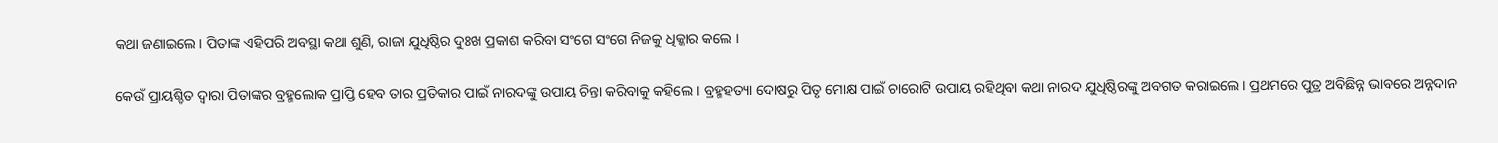କଥା ଜଣାଇଲେ। ପିତାଙ୍କ ଏହିପରି ଅବସ୍ଥା କଥା ଶୁଣି, ରାଜା ଯୁଧିଷ୍ଠିର ଦୁଃଖ ପ୍ରକାଶ କରିବା ସଂଗେ ସଂଗେ ନିଜକୁ ଧିକ୍କାର କଲେ ।

କେଉଁ ପ୍ରାୟଶ୍ଚିତ ଦ୍ୱାରା ପିତାଙ୍କର ବ୍ରହ୍ମଲୋକ ପ୍ରାପ୍ତି ହେବ ତାର ପ୍ରତିକାର ପାଇଁ ନାରଦଙ୍କୁ ଉପାୟ ଚିନ୍ତା କରିବାକୁ କହିଲେ । ବ୍ରହ୍ମହତ୍ୟା ଦୋଷରୁ ପିତୃ ମୋକ୍ଷ ପାଇଁ ଚାରୋଟି ଉପାୟ ରହିଥିବା କଥା ନାରଦ ଯୁଧିଷ୍ଠିରଙ୍କୁ ଅବଗତ କରାଇଲେ। ପ୍ରଥମରେ ପୁତ୍ର ଅବିଛିନ୍ନ ଭାବରେ ଅନ୍ନଦାନ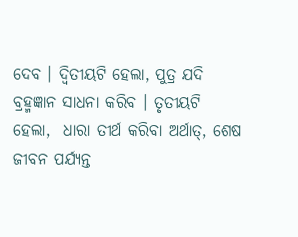ଦେବ । ଦ୍ବିତୀୟଟି ହେଲା, ପୁତ୍ର ଯଦି ବ୍ରହ୍ମଜ୍ଞାନ ସାଧନା କରିବ । ତୃତୀୟଟି ହେଲା,  ଧାରା ତୀର୍ଥ କରିବା ଅର୍ଥାତ୍, ଶେଷ ଜୀବନ ପର୍ଯ୍ୟନ୍ତ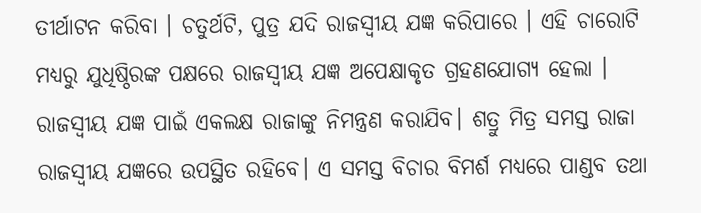ତୀର୍ଥାଟନ କରିବା । ଚତୁର୍ଥଟି, ପୁତ୍ର ଯଦି ରାଜସ୍ୱୀୟ ଯଜ୍ଞ କରିପାରେ । ଏହି ଚାରୋଟି ମଧ୍ୟରୁ ଯୁଧିଷ୍ଠିରଙ୍କ ପକ୍ଷରେ ରାଜସ୍ୱୀୟ ଯଜ୍ଞ ଅପେକ୍ଷାକୃତ ଗ୍ରହଣଯୋଗ୍ୟ ହେଲା । ରାଜସ୍ୱୀୟ ଯଜ୍ଞ ପାଇଁ ଏକଲକ୍ଷ ରାଜାଙ୍କୁ ନିମନ୍ତ୍ରଣ କରାଯିବ। ଶତ୍ରୁ ମିତ୍ର ସମସ୍ତ ରାଜା ରାଜସ୍ୱୀୟ ଯଜ୍ଞରେ ଉପସ୍ଥିତ ରହିବେ। ଏ ସମସ୍ତ ବିଚାର ବିମର୍ଶ ମଧ୍ୟରେ ପାଣ୍ଡବ ତଥା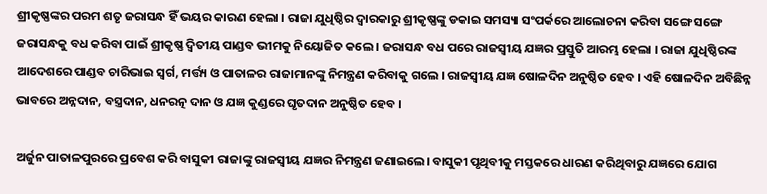ଶ୍ରୀକୃଷ୍ଣଙ୍କର ପରମ ଶତୃ ଜରାସନ୍ଧ ହିଁ ଭୟର କାରଣ ହେଲା । ରାଜା ଯୁଧିଷ୍ଠିର ଦ୍ୱାରକାରୁ ଶ୍ରୀକୃଷ୍ଣଙ୍କୁ ଡକାଇ ସମସ୍ୟା ସଂପର୍କରେ ଆଲୋଚନା କରିବା ସଙ୍ଗେ ସଙ୍ଗେ ଜରାସନ୍ଧକୁ ବଧ କରିବା ପାଇଁ ଶ୍ରୀକୃଷ୍ଣ ଦ୍ବିତୀୟ ପାଣ୍ଡବ ଭୀମକୁ ନିୟୋଜିତ କଲେ । ଜରାସନ୍ଧ ବଧ ପରେ ରାଜସ୍ୱୀୟ ଯଜ୍ଞର ପ୍ରସ୍ତୁତି ଆରମ୍ଭ ହେଲା । ରାଜା ଯୁଧିଷ୍ଠିରଙ୍କ ଆଦେଶରେ ପାଣ୍ଡବ ଚାରିଭାଇ ସ୍ୱର୍ଗ, ମର୍ତ୍ତ୍ୟ ଓ ପାତାଳର ରାଜାମାନଙ୍କୁ ନିମନ୍ତ୍ରଣ କରିବାକୁ ଗଲେ । ରାଜସ୍ୱୀୟ ଯଜ୍ଞ ଷୋଳଦିନ ଅନୁଷ୍ଠିତ ହେବ । ଏହି ଷୋଳଦିନ ଅବିଛିନ୍ନ ଭାବରେ ଅନ୍ନଦାନ, ବସ୍ତ୍ରଦାନ, ଧନରତ୍ନ ଦାନ ଓ ଯଜ୍ଞ କୁଣ୍ଡରେ ଘୃତଦାନ ଅନୁଷ୍ଠିତ ହେବ ।

ଅର୍ଜୁନ ପାତାଳପୁରରେ ପ୍ରବେଶ କରି ବାସୁକୀ ରାଜାଙ୍କୁ ରାଜସ୍ୱୀୟ ଯଜ୍ଞର ନିମନ୍ତ୍ରଣ ଜଣାଇଲେ। ବାସୁକୀ ପୃଥିବୀକୁ ମସ୍ତକରେ ଧାରଣ କରିଥିବାରୁ ଯଜ୍ଞରେ ଯୋଗ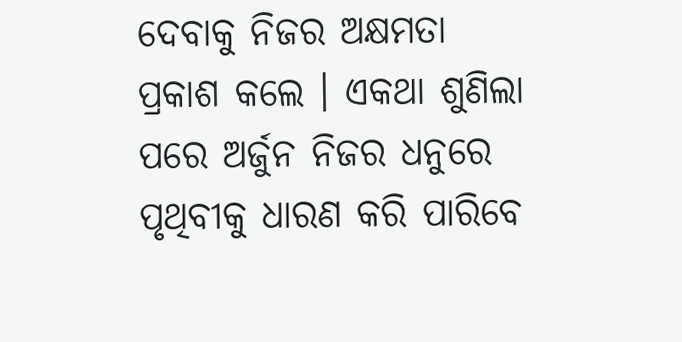ଦେବାକୁ ନିଜର ଅକ୍ଷମତା ପ୍ରକାଶ କଲେ । ଏକଥା ଶୁଣିଲା ପରେ ଅର୍ଜୁନ ନିଜର ଧନୁରେ ପୃଥିବୀକୁ ଧାରଣ କରି ପାରିବେ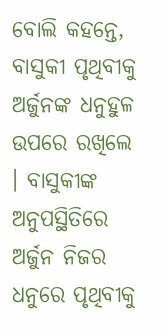ବୋଲି କହନ୍ତେ, ବାସୁକୀ ପୃଥିବୀକୁ ଅର୍ଜୁନଙ୍କ ଧନୁହୁଳ ଉପରେ ରଖିଲେ । ବାସୁକୀଙ୍କ ଅନୁପସ୍ଥିତିରେ ଅର୍ଜୁନ ନିଜର ଧନୁରେ ପୃଥିବୀକୁ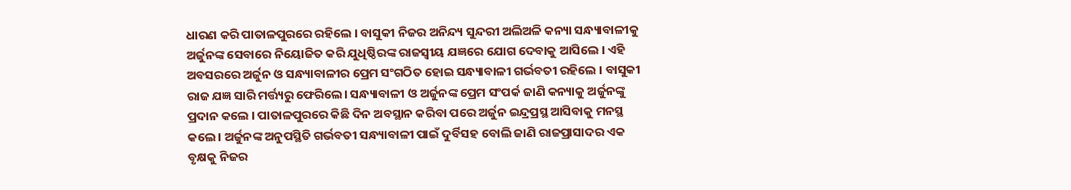ଧାରଣ କରି ପାତାଳପୁରରେ ରହିଲେ । ବାସୁକୀ ନିଜର ଅନିନ୍ଦ୍ୟ ସୁନ୍ଦରୀ ଅଲିଅଳି କନ୍ୟା ସନ୍ଧ୍ୟାବାଳୀକୁ ଅର୍ଜୁନଙ୍କ ସେବାରେ ନିୟୋଜିତ କରି ଯୁଧିଷ୍ଠିରଙ୍କ ରାଜସ୍ୱୀୟ ଯଜ୍ଞରେ ଯୋଗ ଦେବାକୁ ଆସିଲେ । ଏହି ଅବସରରେ ଅର୍ଜୁନ ଓ ସନ୍ଧ୍ୟାବାଳୀର ପ୍ରେମ ସଂଗଠିତ ହୋଇ ସନ୍ଧ୍ୟାବାଳୀ ଗର୍ଭବତୀ ରହିଲେ । ବାସୁକୀ ରାଜ ଯଜ୍ଞ ସାରି ମର୍ତ୍ତ୍ୟରୁ ଫେରିଲେ। ସନ୍ଧ୍ୟାବାଳୀ ଓ ଅର୍ଜୁନଙ୍କ ପ୍ରେମ ସଂପର୍କ ଜାଣି କନ୍ୟାକୁ ଅର୍ଜୁନଙ୍କୁ ପ୍ରଦାନ କଲେ । ପାତାଳପୁରରେ କିଛି ଦିନ ଅବସ୍ଥାନ କରିବା ପରେ ଅର୍ଜୁନ ଇନ୍ଦ୍ରପ୍ରସ୍ଥ ଆସିବାକୁ ମନସ୍ଥ କଲେ । ଅର୍ଜୁନଙ୍କ ଅନୁପସ୍ଥିତି ଗର୍ଭବତୀ ସନ୍ଧ୍ୟାବାଳୀ ପାଇଁ ଦୁର୍ବିସହ ବୋଲି ଜାଣି ରାଜପ୍ରାସାଦର ଏକ ବୃକ୍ଷକୁ ନିଜର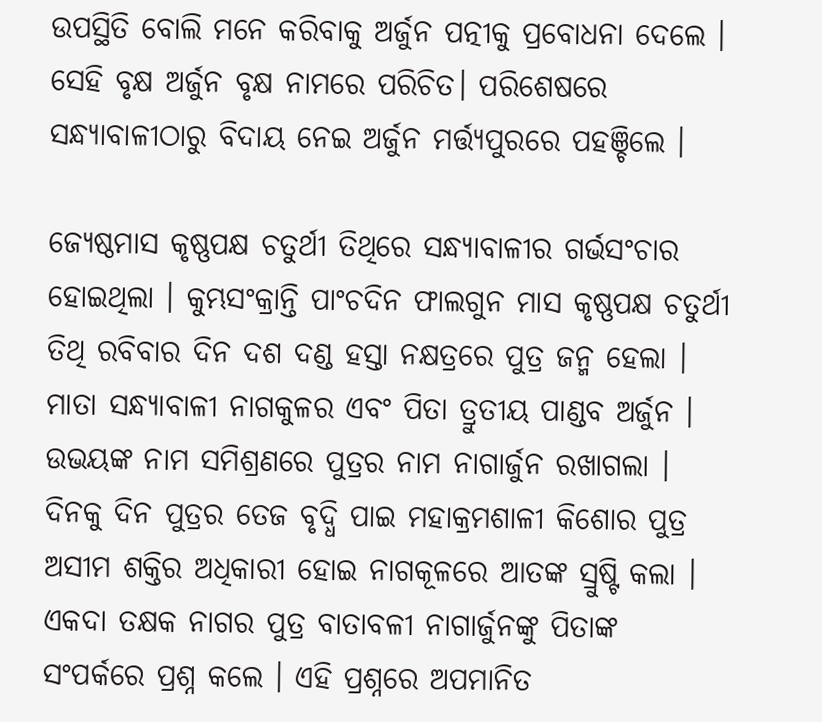ଉପସ୍ଥିତି ବୋଲି ମନେ କରିବାକୁ ଅର୍ଜୁନ ପତ୍ନୀକୁ ପ୍ରବୋଧନା ଦେଲେ । ସେହି ବୃକ୍ଷ ଅର୍ଜୁନ ବୃକ୍ଷ ନାମରେ ପରିଚିତ। ପରିଶେଷରେ ସନ୍ଧ୍ୟାବାଳୀଠାରୁ ବିଦାୟ ନେଇ ଅର୍ଜୁନ ମର୍ତ୍ତ୍ୟପୁରରେ ପହଞ୍ଚିଲେ ।

ଜ୍ୟେଷ୍ଠମାସ କୃଷ୍ଣପକ୍ଷ ଚତୁର୍ଥୀ ତିଥିରେ ସନ୍ଧ୍ୟାବାଳୀର ଗର୍ଭସଂଚାର ହୋଇଥିଲା । କୁମ୍ଭସଂକ୍ରାନ୍ତି ପାଂଚଦିନ ଫାଲଗୁନ ମାସ କୃଷ୍ଣପକ୍ଷ ଚତୁର୍ଥୀ ତିଥି ରବିବାର ଦିନ ଦଶ ଦଣ୍ଡ ହସ୍ତା ନକ୍ଷତ୍ରରେ ପୁତ୍ର ଜନ୍ମ ହେଲା । ମାତା ସନ୍ଧ୍ୟାବାଳୀ ନାଗକୁଳର ଏବଂ ପିତା ତ୍ରୁତୀୟ ପାଣ୍ଡବ ଅର୍ଜୁନ । ଉଭୟଙ୍କ ନାମ ସମିଶ୍ରଣରେ ପୁତ୍ରର ନାମ ନାଗାର୍ଜୁନ ରଖାଗଲା । ଦିନକୁ ଦିନ ପୁତ୍ରର ତେଜ ବୃଦ୍ଧି ପାଇ ମହାକ୍ରମଶାଳୀ କିଶୋର ପୁତ୍ର ଅସୀମ ଶକ୍ତିର ଅଧିକାରୀ ହୋଇ ନାଗକୂଳରେ ଆତଙ୍କ ସ୍ରୁଷ୍ଟି କଲା । ଏକଦା ତକ୍ଷକ ନାଗର ପୁତ୍ର ବାତାବଳୀ ନାଗାର୍ଜୁନଙ୍କୁ ପିତାଙ୍କ ସଂପର୍କରେ ପ୍ରଶ୍ନ କଲେ । ଏହି ପ୍ରଶ୍ନରେ ଅପମାନିତ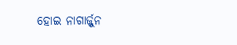ହୋଇ ନାଗାର୍ଜ୍ଜୁନ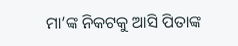ମା’ଙ୍କ ନିକଟକୁ ଆସି ପିତାଙ୍କ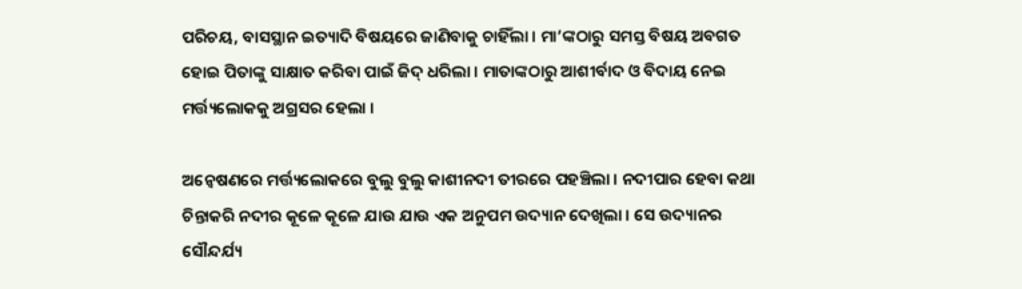ପରିଚୟ, ବାସସ୍ଥାନ ଇତ୍ୟାଦି ବିଷୟରେ ଜାଣିବାକୁ ଚାହିଁଲା । ମା’ଙ୍କଠାରୁ ସମସ୍ତ ବିଷୟ ଅବଗତ ହୋଇ ପିତାଙ୍କୁ ସାକ୍ଷାତ କରିବା ପାଇଁ ଜିଦ୍ ଧରିଲା । ମାତାଙ୍କଠାରୁ ଆଶୀର୍ବାଦ ଓ ବିଦାୟ ନେଇ ମର୍ତ୍ତ୍ୟଲୋକକୁ ଅଗ୍ରସର ହେଲା ।

ଅନ୍ୱେଷଣରେ ମର୍ତ୍ତ୍ୟଲୋକରେ ବୁଲୁ ବୁଲୁ କାଶୀନଦୀ ତୀରରେ ପହଞ୍ଚିଲା । ନଦୀପାର ହେବା କଥା ଚିନ୍ତାକରି ନଦୀର କୂଳେ କୂଳେ ଯାଉ ଯାଉ ଏକ ଅନୁପମ ଉଦ୍ୟାନ ଦେଖିଲା । ସେ ଉଦ୍ୟାନର ସୌନ୍ଦର୍ଯ୍ୟ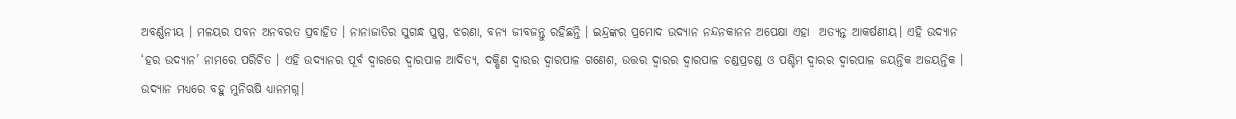ଅବର୍ଣ୍ଣନୀୟ । ମଳୟର ପବନ ଅନବରତ ପ୍ରବାହିତ । ନାନାଜାତିର ସୁଗନ୍ଧ ପୁଷ୍ପ, ଝରଣା, ବନ୍ୟ ଜୀବଜନ୍ତୁ ରହିଛନ୍ତି । ଇନ୍ଦ୍ରଙ୍କର ପ୍ରମୋଦ ଉଦ୍ୟାନ ନନ୍ଦନକାନନ ଅପେକ୍ଷା ଏହା  ଅତ୍ଯନ୍ତ ଆକର୍ଷଣୀୟ। ଏହି ଉଦ୍ୟାନ ‘ହର ଉଦ୍ୟାନ’ ନାମରେ ପରିଚିତ । ଏହି ଉଦ୍ୟାନର ପୂର୍ବ ଦ୍ୱାରରେ ଦ୍ୱାରପାଳ ଆଦିତ୍ୟ, ଦକ୍ଷିଣ ଦ୍ୱାରର ଦ୍ୱାରପାଳ ଗଣେଶ, ଉତ୍ତର ଦ୍ୱାରର ଦ୍ୱାରପାଳ ଚଣ୍ଡପ୍ରଚଣ୍ଡ ଓ ପଶ୍ଚିମ ଦ୍ୱାରର ଦ୍ୱାରପାଳ ଜୟନ୍ତିକ ଅଜୟନ୍ତିକ । ଉଦ୍ୟାନ ମଧ୍ୟରେ ବହୁ ମୁନିଋଷି ଧ୍ଯାନମଗ୍ନ।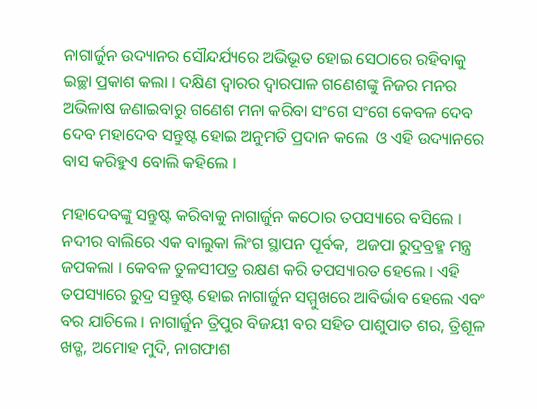ନାଗାର୍ଜୁନ ଉଦ୍ୟାନର ସୌନ୍ଦର୍ଯ୍ୟରେ ଅଭିଭୂତ ହୋଇ ସେଠାରେ ରହିବାକୁ ଇଚ୍ଛା ପ୍ରକାଶ କଲା । ଦକ୍ଷିଣ ଦ୍ୱାରର ଦ୍ୱାରପାଳ ଗଣେଶଙ୍କୁ ନିଜର ମନର ଅଭିଳାଷ ଜଣାଇବାରୁ ଗଣେଶ ମନା କରିବା ସଂଗେ ସଂଗେ କେବଳ ଦେବ ଦେବ ମହାଦେବ ସନ୍ତୁଷ୍ଟ ହୋଇ ଅନୁମତି ପ୍ରଦାନ କଲେ  ଓ ଏହି ଉଦ୍ୟାନରେ ବାସ କରିହୁଏ ବୋଲି କହିଲେ ।

ମହାଦେବଙ୍କୁ ସନ୍ତୁଷ୍ଟ କରିବାକୁ ନାଗାର୍ଜୁନ କଠୋର ତପସ୍ୟାରେ ବସିଲେ । ନଦୀର ବାଲିରେ ଏକ ବାଲୁକା ଲିଂଗ ସ୍ଥାପନ ପୂର୍ବକ,  ଅଜପା ରୁଦ୍ରବ୍ରହ୍ମ ମନ୍ତ୍ର ଜପକଲା । କେବଳ ତୁଳସୀପତ୍ର ରକ୍ଷଣ କରି ତପସ୍ୟାରତ ହେଲେ । ଏହି ତପସ୍ୟାରେ ରୁଦ୍ର ସନ୍ତୁଷ୍ଟ ହୋଇ ନାଗାର୍ଜୁନ ସମ୍ମୁଖରେ ଆବିର୍ଭାବ ହେଲେ ଏବଂ ବର ଯାଚିଲେ । ନାଗାର୍ଜୁନ ତ୍ରିପୁର ବିଜୟୀ ବର ସହିତ ପାଶୁପାତ ଶର, ତ୍ରିଶୂଳ ଖଡ୍ଗ, ଅମୋହ ମୁଦି, ନାଗଫାଶ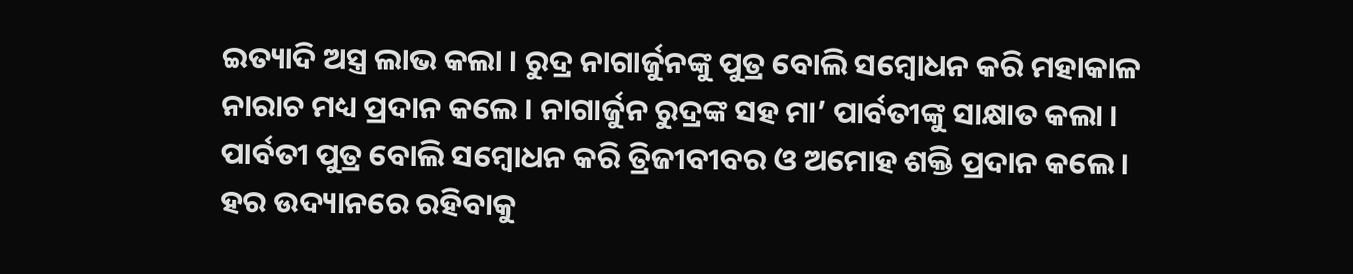ଇତ୍ୟାଦି ଅସ୍ତ୍ର ଲାଭ କଲା । ରୁଦ୍ର ନାଗାର୍ଜୁନଙ୍କୁ ପୁତ୍ର ବୋଲି ସମ୍ବୋଧନ କରି ମହାକାଳ ନାରାଚ ମଧ୍ୟ ପ୍ରଦାନ କଲେ । ନାଗାର୍ଜୁନ ରୁଦ୍ରଙ୍କ ସହ ମା’ ପାର୍ବତୀଙ୍କୁ ସାକ୍ଷାତ କଲା । ପାର୍ବତୀ ପୁତ୍ର ବୋଲି ସମ୍ବୋଧନ କରି ତ୍ରିଜୀବୀବର ଓ ଅମୋହ ଶକ୍ତି ପ୍ରଦାନ କଲେ । ହର ଉଦ୍ୟାନରେ ରହିବାକୁ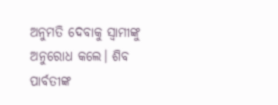ଅନୁମତି ଦେବାକୁ ସ୍ୱାମୀଙ୍କୁ ଅନୁରୋଧ କଲେ। ଶିବ ପାର୍ବତୀଙ୍କ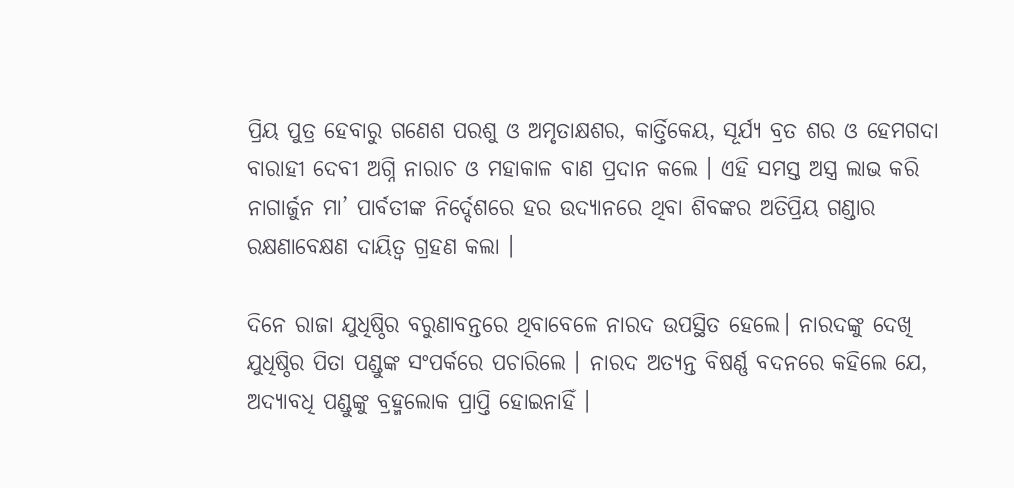ପ୍ରିୟ ପୁତ୍ର ହେବାରୁ ଗଣେଶ ପରଶୁ ଓ ଅମୃତାକ୍ଷଶର, କାର୍ତ୍ତିକେୟ, ସୂର୍ଯ୍ୟ ବ୍ରତ ଶର ଓ ହେମଗଦା ବାରାହୀ ଦେବୀ ଅଗ୍ନି ନାରାଚ ଓ ମହାକାଳ ବାଣ ପ୍ରଦାନ କଲେ । ଏହି ସମସ୍ତ ଅସ୍ତ୍ର ଲାଭ କରି ନାଗାର୍ଜୁନ ମା’ ପାର୍ବତୀଙ୍କ ନିର୍ଦ୍ଦେଶରେ ହର ଉଦ୍ୟାନରେ ଥିବା ଶିବଙ୍କର ଅତିପ୍ରିୟ ଗଣ୍ଡାର ରକ୍ଷଣାବେକ୍ଷଣ ଦାୟିତ୍ୱ ଗ୍ରହଣ କଲା ।

ଦିନେ ରାଜା ଯୁଧିଷ୍ଠିର ବରୁଣାବନ୍ତରେ ଥିବାବେଳେ ନାରଦ ଉପସ୍ଥିତ ହେଲେ। ନାରଦଙ୍କୁ ଦେଖି ଯୁଧିଷ୍ଠିର ପିତା ପଣ୍ଡୁଙ୍କ ସଂପର୍କରେ ପଚାରିଲେ । ନାରଦ ଅତ୍ୟନ୍ତ ବିଷର୍ଣ୍ଣ ବଦନରେ କହିଲେ ଯେ, ଅଦ୍ୟାବଧି ପଣ୍ଡୁଙ୍କୁ ବ୍ରହ୍ମଲୋକ ପ୍ରାପ୍ତି ହୋଇନାହିଁ ।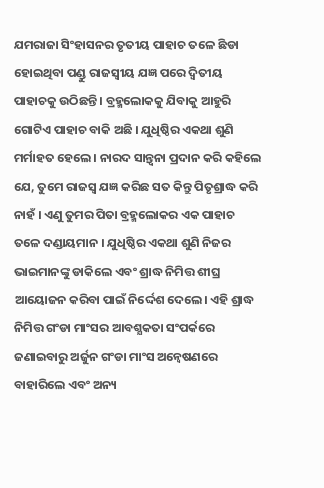ଯମରାଜା ସିଂହାସନର ତୃତୀୟ ପାହାଚ ତଳେ ଛିଡା ହୋଇଥିବା ପଣ୍ଡୁ ରାଜସ୍ବୀୟ ଯଜ୍ଞ ପରେ ଦ୍ବିତୀୟ ପାହାଚକୁ ଉଠିଛନ୍ତି । ବ୍ରହ୍ମଲୋକକୁ ଯିବାକୁ ଆହୁରି ଗୋଟିଏ ପାହାଚ ବାକି ଅଛି । ଯୁଧିଷ୍ଠିର ଏକଥା ଶୁଣି ମର୍ମାହତ ହେଲେ । ନାରଦ ସାନ୍ତ୍ୱନା ପ୍ରଦାନ କରି କହିଲେ ଯେ, ତୁମେ ରାଜସ୍ବ ଯଜ୍ଞ କରିଛ ସତ କିନ୍ତୁ ପିତୃଶ୍ରାଦ୍ଧ କରି ନାହଁ । ଏଣୁ ତୁମର ପିତା ବ୍ରହ୍ମଲୋକର ଏକ ପାହାଚ ତଳେ ଦଣ୍ଡାୟମାନ । ଯୁଧିଷ୍ଠିର ଏକଥା ଶୁଣି ନିଜର ଭାଇମାନଙ୍କୁ ଡାକିଲେ ଏବଂ ଶ୍ରାଦ୍ଧ ନିମିତ୍ତ ଶୀଘ୍ର ଆୟୋଜନ କରିବା ପାଇଁ ନିର୍ଦ୍ଦେଶ ଦେଲେ। ଏହି ଶ୍ରାଦ୍ଧ ନିମିତ୍ତ ଗଂଡା ମାଂସର ଆବଶ୍ଯକତା ସଂପର୍କରେ ଜଣାଇବାରୁ ଅର୍ଜୁନ ଗଂଡା ମାଂସ ଅନ୍ବେଷଣରେ ବାହାରିଲେ ଏବଂ ଅନ୍ୟ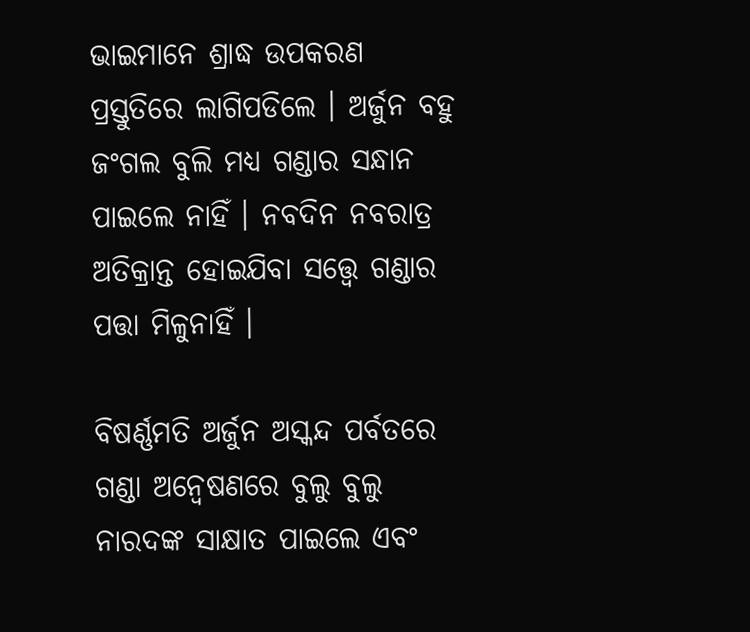ଭାଇମାନେ ଶ୍ରାଦ୍ଧ ଉପକରଣ ପ୍ରସ୍ତୁତିରେ ଲାଗିପଡିଲେ । ଅର୍ଜୁନ ବହୁ ଜଂଗଲ ବୁଲି ମଧ୍ୟ ଗଣ୍ଡାର ସନ୍ଧାନ ପାଇଲେ ନାହିଁ । ନବଦିନ ନବରାତ୍ର ଅତିକ୍ରାନ୍ତ ହୋଇଯିବା ସତ୍ତ୍ୱେ ଗଣ୍ଡାର ପତ୍ତା ମିଳୁନାହିଁ ।

ବିଷର୍ଣ୍ଣମତି ଅର୍ଜୁନ ଅସ୍କନ୍ଦ ପର୍ବତରେ ଗଣ୍ଡା ଅନ୍ବେଷଣରେ ବୁଲୁ ବୁଲୁ ନାରଦଙ୍କ ସାକ୍ଷାତ ପାଇଲେ ଏବଂ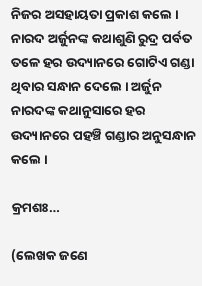ନିଜର ଅସହାୟତା ପ୍ରକାଶ କଲେ । ନାରଦ ଅର୍ଜୁନଙ୍କ କଥାଶୁଣି ରୁଦ୍ର ପର୍ବତ ତଳେ ହର ଉଦ୍ୟାନରେ ଗୋଟିଏ ଗଣ୍ଡା ଥିବାର ସନ୍ଧାନ ଦେଲେ । ଅର୍ଜୁନ ନାରଦଙ୍କ କଥାନୁସାରେ ହର ଉଦ୍ୟାନରେ ପହଞ୍ଚି ଗଣ୍ଡାର ଅନୁସନ୍ଧାନ କଲେ ।

କ୍ରମଶଃ…

(ଲେଖକ ଜଣେ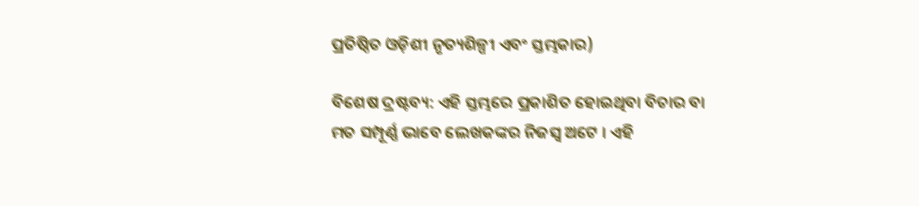ପ୍ରତିଷ୍ଠିତ ଓଡ଼ିଶୀ ନୃତ୍ୟଶିଳ୍ପୀ ଏବଂ ସ୍ତମ୍ଭକାର)

ବିଶେଷ ଦ୍ରଷ୍ଟବ୍ୟ: ଏହି ସ୍ତମ୍ଭରେ ପ୍ରକାଶିତ ହୋଇଥିବା ବିଚାର ବା ମତ ସମ୍ପୂର୍ଣ୍ଣ ଭାବେ ଲେଖକଙ୍କର ନିଜସ୍ୱ ଅଟେ । ଏହି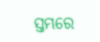ସ୍ତମ୍ଭରେ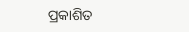ପ୍ରକାଶିତ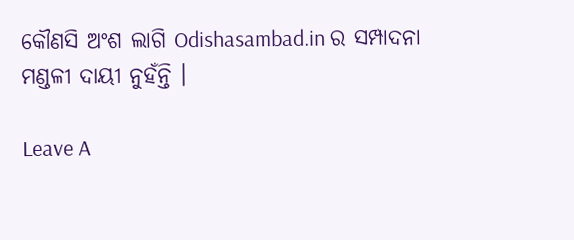କୌଣସି ଅଂଶ ଲାଗି Odishasambad.in ର ସମ୍ପାଦନା ମଣ୍ଡଳୀ ଦାୟୀ ନୁହଁନ୍ତି ।

Leave A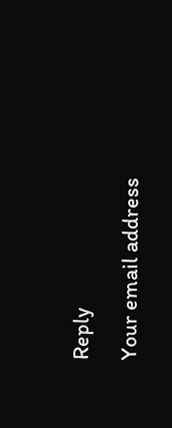Reply

Your email address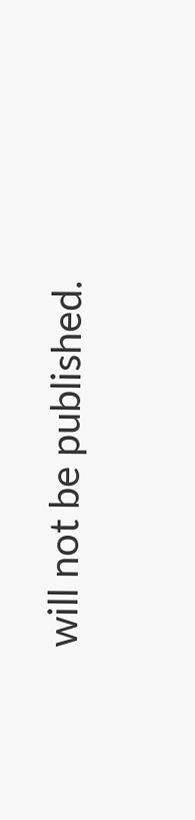will not be published.